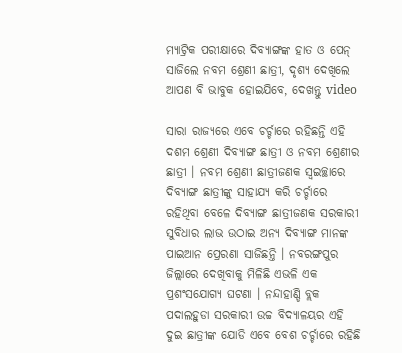ମ୍ୟାଟ୍ରିକ ପରୀକ୍ଷାରେ ଦିବ୍ୟାଙ୍ଗଙ୍କ ହାତ ଓ ପେନ୍ ସାଜିଲେ ନବମ ଶ୍ରେଣୀ ଛାତ୍ରୀ, ଦୃଶ୍ୟ ଦେଖିଲେ ଆପଣ ବି ଭାବୁକ ହୋଇଯିବେ, ଦେଖନ୍ତୁ video

ସାରା ରାଜ୍ୟରେ ଏବେ ଚର୍ଚ୍ଚାରେ ରହିଛନ୍ତି ଏହି ଦଶମ ଶ୍ରେଣୀ ଦିବ୍ୟାଙ୍ଗ ଛାତ୍ରୀ ଓ ନବମ ଶ୍ରେଣୀର ଛାତ୍ରୀ । ନବମ ଶ୍ରେଣୀ ଛାତ୍ରୀଜଣକ ସ୍ବଇଚ୍ଛାରେ ଦିବ୍ୟାଙ୍ଗ ଛାତ୍ରୀଙ୍କୁ ସାହାଯ୍ୟ କରି ଚର୍ଚ୍ଚାରେ ରହିଥିବା ବେଳେ ଦିବ୍ୟାଙ୍ଗ ଛାତ୍ରୀଜଣକ ସରକାରୀ ସୁବିଧାର ଲାଭ ଉଠାଇ ଅନ୍ୟ ଦିବ୍ୟାଙ୍ଗ ମାନଙ୍କ ପାଇଆନ ପ୍ରେରଣା ସାଜିଛନ୍ତି । ନବରଙ୍ଗପୁର ଜିଲ୍ଲାରେ ଦେଖିବାକୁ ମିଳିଛି ଏଭଳି ଏକ ପ୍ରଶଂସଯୋଗ୍ୟ ଘଟଣା । ନନ୍ଦାହାଣ୍ଡି ବ୍ଲକ ପଦାଲହୁଡା ସରକାରୀ ଉଚ୍ଚ ବିଦ୍ୟାଳୟର ଏହି ଦୁଇ ଛାତ୍ରୀଙ୍କ ଯୋଡି ଏବେ ବେଶ ଚର୍ଚ୍ଚାରେ ରହିଛି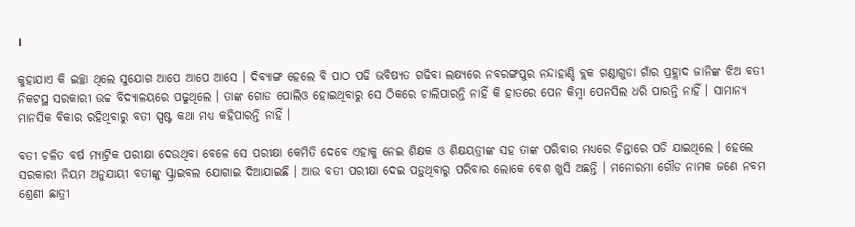।

କୁହାଯାଏ କି ଇଚ୍ଛା ଥିଲେ ସୁଯୋଗ ଆପେ ଆପେ ଆସେ । ଦିବ୍ୟାଙ୍ଗ ହେଲେ ବି ପାଠ ପଢି ଭବିଷ୍ୟତ ଗଢିବା ଲକ୍ଷ୍ୟରେ ନବରଙ୍ଗପୁର ନନ୍ଦାହାଣ୍ଡି ବ୍ଲକ ଗଣ୍ଡାଗୁଡା ଗାଁର ପ୍ରହ୍ଲାଦ ଜାନିଙ୍କ ଝିଅ ବତୀ ନିକଟସ୍ଥ ସରକାରୀ ଉଚ୍ଚ ବିଦ୍ୟାଳୟରେ ପଢୁଥିଲେ । ତାଙ୍କ ଗୋଡ ପୋଲିଓ ହୋଇଥିବାରୁ ସେ ଠିକରେ ଚାଲିପାରନ୍ତି ନାହିଁ କି ହାତରେ ପେନ କିମ୍ବା ପେନସିଲ ଧରି ପାରନ୍ତି ନାହିଁ । ସାମାନ୍ଯ ମାନସିକ ବିକାର ରହିଥିବାରୁ ବତୀ ସ୍ପଷ୍ଟ କଥା ମଧ୍ୟ କହିପାରନ୍ତି ନାହିଁ ।

ବତୀ ଚଳିତ ବର୍ଷ ମ୍ୟାଟ୍ରିକ ପରୀକ୍ଷା ଦେଉଥିବା ବେଳେ ସେ ପରୀକ୍ଷା କେମିତି ଦେବେ ଏହାକୁ ନେଇ ଶିକ୍ଷକ ଓ ଶିକ୍ଷୟତ୍ରୀଙ୍କ ସହ ତାଙ୍କ ପରିବାର ମଧ୍ୟରେ ଚିନ୍ତାରେ ପଡି ଯାଇଥିଲେ । ହେଲେ ସରକାରୀ ନିୟମ ଅନୁଯାୟୀ ବତୀଙ୍କୁ ସ୍କ୍ରାଇବଲ ଯୋଗାଇ ଦିଆଯାଇଛି । ଆଉ ବତୀ ପରୀକ୍ଷା ଦେଇ ପଡ଼ୁଥିବାରୁ ପରିବାର ଲୋକେ ବେଶ ଖୁସି ଅଛନ୍ତି । ମନୋରମା ଗୌଡ ନାମକ ଜଣେ ନବମ ଶ୍ରେଣୀ ଛାତ୍ରୀ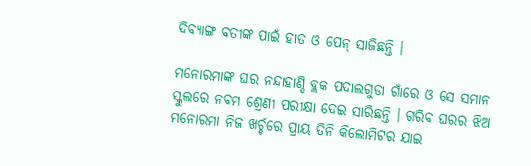ଦିବ୍ୟାଙ୍ଗ ବତୀଙ୍କ ପାଇଁ ହାତ ଓ ପେନ୍ ସାଜିଛନ୍ତି ।

ମନୋରମାଙ୍କ ଘର ନନ୍ଦାହାଣ୍ଡି ବ୍ଲକ ପଦାଲଗୁଡା ଗାଁରେ ଓ ସେ ସମାନ ସ୍କୁଲରେ ନବମ ଶ୍ରେଣୀ ପରୀକ୍ଷା ଦେଇ ସାରିଛନ୍ତି । ଗରିବ ଘରର ଝିଅ ମନୋରମା ନିଜ ଖର୍ଚ୍ଚରେ ପ୍ରାୟ ତିନି କିଲୋମିଟର ଯାଇ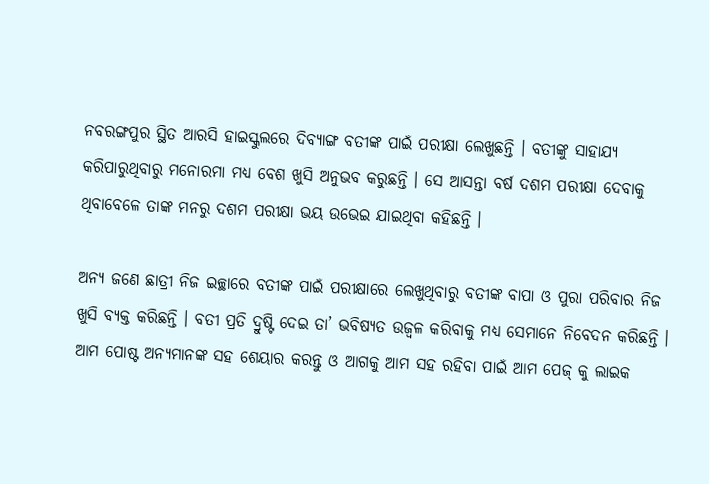ନବରଙ୍ଗପୁର ସ୍ଥିତ ଆରସି ହାଇସ୍କୁଲରେ ଦିବ୍ୟାଙ୍ଗ ବତୀଙ୍କ ପାଇଁ ପରୀକ୍ଷା ଲେଖୁଛନ୍ତି । ବତୀଙ୍କୁ ସାହାଯ୍ୟ କରିପାରୁଥିବାରୁ ମନୋରମା ମଧ୍ୟ ବେଶ ଖୁସି ଅନୁଭବ କରୁଛନ୍ତି । ସେ ଆସନ୍ତା ବର୍ଷ ଦଶମ ପରୀକ୍ଷା ଦେବାକୁ ଥିବାବେଳେ ତାଙ୍କ ମନରୁ ଦଶମ ପରୀକ୍ଷା ଭୟ ଉଭେଇ ଯାଇଥିବା କହିଛନ୍ତି ।

ଅନ୍ୟ ଜଣେ ଛାତ୍ରୀ ନିଜ ଇଚ୍ଛାରେ ବତୀଙ୍କ ପାଇଁ ପରୀକ୍ଷାରେ ଲେଖୁଥିବାରୁ ବତୀଙ୍କ ବାପା ଓ ପୁରା ପରିବାର ନିଜ ଖୁସି ବ୍ୟକ୍ତ କରିଛନ୍ତି । ବତୀ ପ୍ରତି ଦ୍ରୁଷ୍ଟି ଦେଇ ତା’ ଭବିଷ୍ୟତ ଉଜ୍ଵଳ କରିବାକୁ ମଧ୍ୟ ସେମାନେ ନିବେଦନ କରିଛନ୍ତି । ଆମ ପୋଷ୍ଟ ଅନ୍ୟମାନଙ୍କ ସହ ଶେୟାର କରନ୍ତୁ ଓ ଆଗକୁ ଆମ ସହ ରହିବା ପାଇଁ ଆମ ପେଜ୍ କୁ ଲାଇକ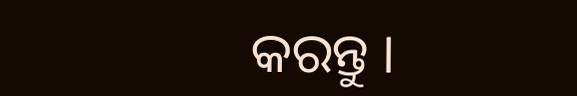କରନ୍ତୁ ।